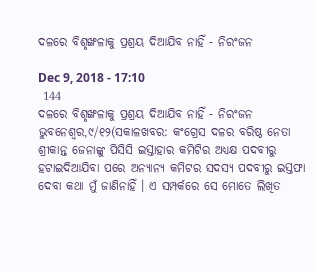ଦଳରେ ବିଶୃଙ୍ଖଳାକୁ ପ୍ରଶ୍ରୟ ଦିଆଯିବ ନାହିଁ - ନିରଂଜନ

Dec 9, 2018 - 17:10
 144
ଦଳରେ ବିଶୃଙ୍ଖଳାକୁ ପ୍ରଶ୍ରୟ ଦିଆଯିବ ନାହିଁ - ନିରଂଜନ
ଭୁବନେଶ୍ୱର,୯/୧୨(ସକାଳଖବର: କଂଗ୍ରେସ ଦଳର ବରିଷ୍ଠ ନେତା ଶ୍ରୀକାନ୍ତ ଜେନାଙ୍କୁ ପିସିସି ଇସ୍ତାହାର କମିଟିର ଅଧ୍ୟକ୍ଷ ପଦବୀରୁ ହଟାଇଦିଆଯିବା ପରେ ଅନ୍ୟାନ୍ୟ କମିଟର ସଦସ୍ୟ ପଦବୀରୁ ଇସ୍ତଫା ଦେବା କଥା ମୁଁ ଜାଣିନାହିଁ । ଏ ସମ୍ପର୍କରେ ସେ ମୋତେ ଲିଖିତ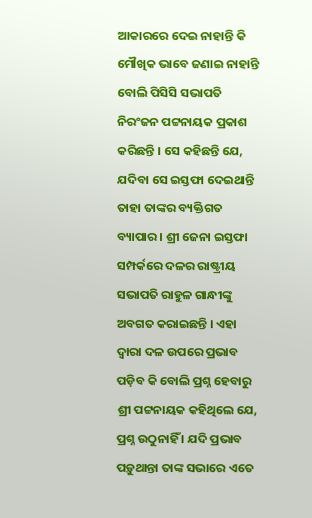ଆକାରରେ ଦେଇ ନାହାନ୍ତି କି ମୌଖିକ ଭାବେ ଜଣାଇ ନାହାନ୍ତି ବୋଲି ପିସିସି ସଭାପତି ନିରଂଜନ ପଟ୍ଟନାୟକ ପ୍ରକାଶ କରିଛନ୍ତି । ସେ କହିଛନ୍ତି ଯେ, ଯଦିବା ସେ ଇସ୍ତଫା ଦେଇଥାନ୍ତି ତାହା ତାଙ୍କର ବ୍ୟକ୍ତିଗତ ବ୍ୟାପାର । ଶ୍ରୀ ଜେନା ଇସ୍ତଫା ସମ୍ପର୍କରେ ଦଳର ରାଷ୍ଟ୍ରୀୟ ସଭାପତି ରାହୁଳ ଗାନ୍ଧୀଙ୍କୁ ଅବଗତ କରାଇଛନ୍ତି । ଏହା ଦ୍ୱାରା ଦଳ ଉପରେ ପ୍ରଭାବ ପଡ଼ିବ କି ବୋଲି ପ୍ରଶ୍ନ ହେବାରୁ ଶ୍ରୀ ପଟ୍ଟନାୟକ କହିଥିଲେ ଯେ, ପ୍ରଶ୍ନ ଉଠୁନାହିଁ । ଯଦି ପ୍ରଭାବ ପଡ଼ୁଥାନ୍ତା ତାଙ୍କ ସଭାରେ ଏତେ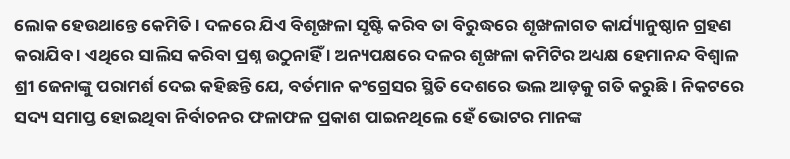ଲୋକ ହେଉଥାନ୍ତେ କେମିତି । ଦଳରେ ଯିଏ ବିଶୃଙ୍ଖଳା ସୃଷ୍ଟି କରିବ ତା ବିରୁଦ୍ଧରେ ଶୃଙ୍ଖଳାଗତ କାର୍ଯ୍ୟାନୁଷ୍ଠାନ ଗ୍ରହଣ କରାଯିବ । ଏଥିରେ ସାଲିସ କରିବା ପ୍ରଶ୍ନ ଉଠୁନାହିଁ । ଅନ୍ୟପକ୍ଷରେ ଦଳର ଶୃଙ୍ଖଳା କମିଟିର ଅଧ୍ୟକ୍ଷ ହେମାନନ୍ଦ ବିଶ୍ୱାଳ ଶ୍ରୀ ଜେନାଙ୍କୁ ପରାମର୍ଶ ଦେଇ କହିଛନ୍ତି ଯେ, ବର୍ତମାନ କଂଗ୍ରେସର ସ୍ଥିତି ଦେଶରେ ଭଲ ଆଡ଼କୁ ଗତି କରୁଛି । ନିକଟରେ ସଦ୍ୟ ସମାପ୍ତ ହୋଇଥିବା ନିର୍ବାଚନର ଫଳାଫଳ ପ୍ରକାଶ ପାଇନଥିଲେ ହେଁ ଭୋଟର ମାନଙ୍କ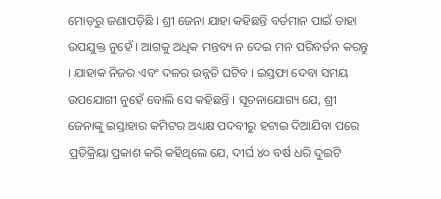ମୋଡ଼ରୁ ଜଣାପଡ଼ିଛି । ଶ୍ରୀ ଜେନା ଯାହା କହିଛନ୍ତି ବର୍ତମାନ ପାଇଁ ତାହା ଉପଯୁକ୍ତ ନୁହେଁ । ଆଗକୁ ଅଧିକ ମନ୍ତବ୍ୟ ନ ଦେଇ ମନ ପରିବର୍ତନ କରନ୍ତୁ । ଯାହାକ ନିଜର ଏବଂ ଦଳର ଉନ୍ନତି ଘଟିବ । ଇସ୍ତଫା ଦେବା ସମୟ ଉପଯୋଗୀ ନୁହେଁ ବୋଲି ସେ କହିଛନ୍ତି । ସୂଚନାଯୋଗ୍ୟ ଯେ, ଶ୍ରୀ ଜେନାଙ୍କୁ ଇସ୍ତାହାର କମିଟର ଅଧ୍ୟକ୍ଷ ପଦବୀରୁ ହଟାଇ ଦିଆଯିବା ପରେ ପ୍ରତିକ୍ରିୟା ପ୍ରକାଶ କରି କହିଥିଲେ ଯେ, ଦୀର୍ଘ ୪୦ ବର୍ଷ ଧରି ଦୁଇଟି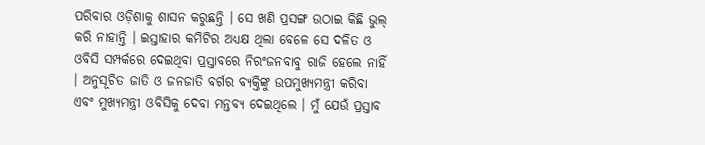ପରିବାର ଓଡ଼ିଶାକୁ ଶାସନ କରୁଛନ୍ତି । ସେ ଖଣି ପ୍ରସଙ୍ଗ ଉଠାଇ କିଛି ଭୁଲ୍ କରି ନାହାନ୍ତି । ଇସ୍ତାହାର କମିଟିର ଅଧ୍ୟକ୍ଷ ଥିଲା ବେଳେ ସେ ଦଳିତ ଓ ଓବିସି ସମ୍ପର୍କରେ ଦେଇଥିବା ପ୍ରସ୍ତାବରେ ନିରଂଜନବାବୁ ରାଜି ହେଲେ ନାହିଁ । ଅନୁସୂଚିତ ଜାତି ଓ ଜନଜାତି ବର୍ଗର ବ୍ୟକ୍ତିଙ୍କୁ ଉପମୁଖ୍ୟମନ୍ତ୍ରୀ କରିବା ଏବଂ ମୁଖ୍ୟମନ୍ତ୍ରୀ ଓବିସିକୁ ଦେବା ମନ୍ତବ୍ୟ ଦେଇଥିଲେ । ମୁଁ ଯେଉଁ ପ୍ରସ୍ତାବ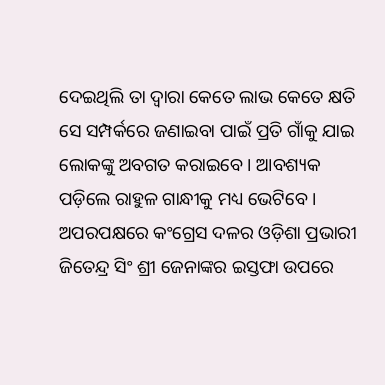ଦେଇଥିଲି ତା ଦ୍ୱାରା କେତେ ଲାଭ କେତେ କ୍ଷତି ସେ ସମ୍ପର୍କରେ ଜଣାଇବା ପାଇଁ ପ୍ରତି ଗାଁକୁ ଯାଇ ଲୋକଙ୍କୁ ଅବଗତ କରାଇବେ । ଆବଶ୍ୟକ ପଡ଼ିଲେ ରାହୁଳ ଗାନ୍ଧୀକୁ ମଧ୍ୟ ଭେଟିବେ । ଅପରପକ୍ଷରେ କଂଗ୍ରେସ ଦଳର ଓଡ଼ିଶା ପ୍ରଭାରୀ ଜିତେନ୍ଦ୍ର ସିଂ ଶ୍ରୀ ଜେନାଙ୍କର ଇସ୍ତଫା ଉପରେ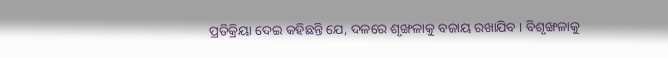ପ୍ରତିକ୍ରିୟା ଦେଇ କହିଛନ୍ତି ଯେ, ଦଳରେ ଶୃଙ୍ଖଳାକୁ ବଜାୟ ରଖାଯିବ । ବିଶୃଙ୍ଖଳାକୁ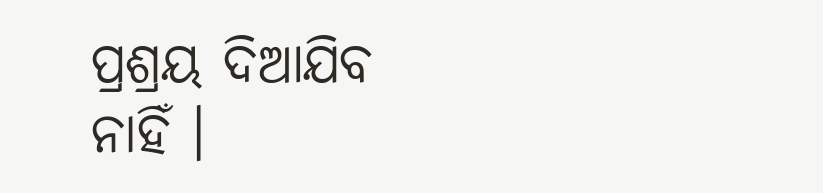ପ୍ରଶ୍ରୟ ଦିଆଯିବ ନାହିଁ ।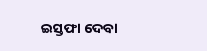ଇସ୍ତଫା ଦେବା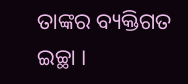ତାଙ୍କର ବ୍ୟକ୍ତିଗତ ଇଚ୍ଛା ।